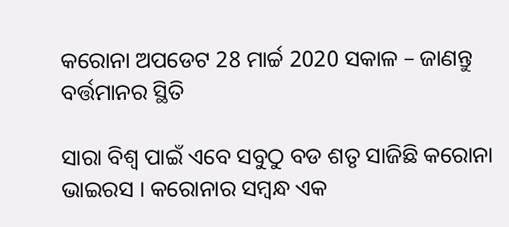କରୋନା ଅପଡେଟ 28 ମାର୍ଚ୍ଚ 2020 ସକାଳ – ଜାଣନ୍ତୁ ବର୍ତ୍ତମାନର ସ୍ଥିତି

ସାରା ବିଶ୍ଵ ପାଇଁ ଏବେ ସବୁଠୁ ବଡ ଶତୃ ସାଜିଛି କରୋନା ଭାଇରସ । କରୋନାର ସମ୍ବନ୍ଧ ଏକ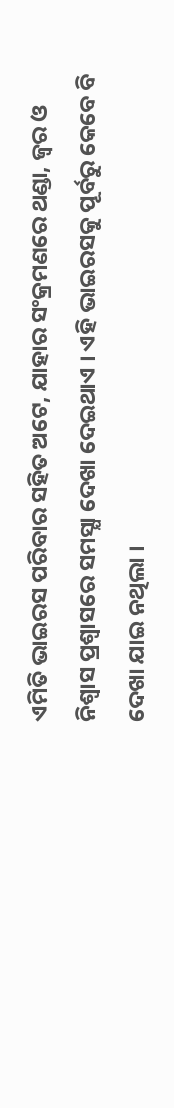ଏମିତି ଭାଇରସ ପରିବାର ସହିତ ଅଟେ, ଯାହାର ସଂକ୍ରମଣରେ ଥଣ୍ଡା, ଜ୍ଵର ଓ ନିଶ୍ଵାସ ପ୍ରଶ୍ବାସରେ ସମସ୍ଯା ଦେଖା ଦେଇଥାଏ । ଏହି ଭାଇରସକୁ ପୂର୍ବରୁ କେବେ ବି ଦେଖା ଯାଇ ନଥିଲା ।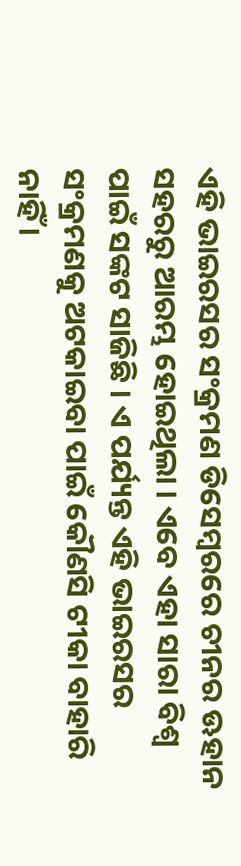ଏହି ଭାଇରସର ସଂକ୍ରମଣ ଡିସେମ୍ବରରେ ଚୀନର ଊହାନ ସହରରୁ ଆରମ୍ଭ ହୋଇଥିଲା । ଏବେ ଏହା ସାରା ବିଶ୍ଵ ପାଇଁ ସଙ୍କଟ ସାଜିଛି । ଏ ପର୍ଯ୍ୟନ୍ତ ଏହି ଭାଇରସର ସଂକ୍ରମଣକୁ ଅଟକାଇବା ପାଇଁ କୌଣସି ଟୀକା ବାହାରି ନାହିଁ ।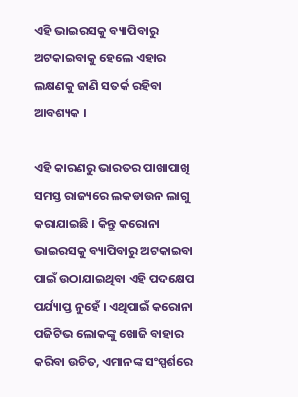ଏହି ଭାଇରସକୁ ବ୍ୟାପିବାରୁ ଅଟକାଇବାକୁ ହେଲେ ଏହାର ଲକ୍ଷଣକୁ ଜାଣି ସତର୍କ ରହିବା ଆବଶ୍ୟକ ।

ଏହି କାରଣରୁ ଭାରତର ପାଖାପାଖି ସମସ୍ତ ରାଜ୍ୟରେ ଲକଡାଉନ ଲାଗୁ କରାଯାଇଛି । କିନ୍ତୁ କରୋନା ଭାଇରସକୁ ବ୍ୟାପିବାରୁ ଅଟକାଇବା ପାଇଁ ଉଠାଯାଇଥିବା ଏହି ପଦକ୍ଷେପ ପର୍ଯ୍ୟାପ୍ତ ନୁହେଁ । ଏଥିପାଇଁ କରୋନା ପଜିଟିଭ ଲୋକଙ୍କୁ ଖୋଜି ବାହାର କରିବା ଉଚିତ, ଏମାନଙ୍କ ସଂସ୍ପର୍ଶରେ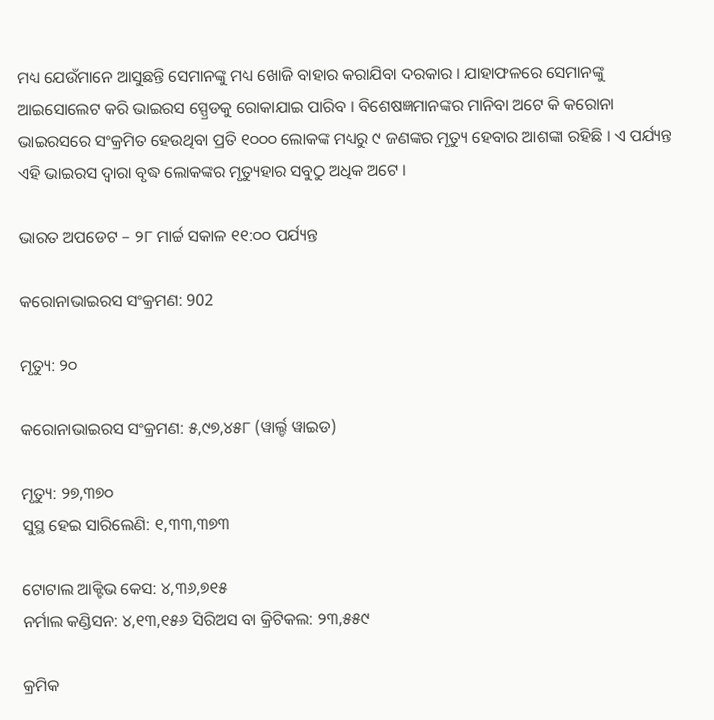ମଧ୍ୟ ଯେଉଁମାନେ ଆସୁଛନ୍ତି ସେମାନଙ୍କୁ ମଧ୍ୟ ଖୋଜି ବାହାର କରାଯିବା ଦରକାର । ଯାହାଫଳରେ ସେମାନଙ୍କୁ ଆଇସୋଲେଟ କରି ଭାଇରସ ସ୍ପ୍ରେଡକୁ ରୋକାଯାଇ ପାରିବ । ବିଶେଷଜ୍ଞମାନଙ୍କର ମାନିବା ଅଟେ କି କରୋନା ଭାଇରସରେ ସଂକ୍ରମିତ ହେଉଥିବା ପ୍ରତି ୧୦୦୦ ଲୋକଙ୍କ ମଧ୍ୟରୁ ୯ ଜଣଙ୍କର ମୃତ୍ୟୁ ହେବାର ଆଶଙ୍କା ରହିଛି । ଏ ପର୍ଯ୍ୟନ୍ତ ଏହି ଭାଇରସ ଦ୍ଵାରା ବୃଦ୍ଧ ଲୋକଙ୍କର ମୃତ୍ୟୁହାର ସବୁଠୁ ଅଧିକ ଅଟେ ।

ଭାରତ ଅପଡେଟ – ୨୮ ମାର୍ଚ୍ଚ ସକାଳ ୧୧:୦୦ ପର୍ଯ୍ୟନ୍ତ

କରୋନାଭାଇରସ ସଂକ୍ରମଣ: 902

ମୃତ୍ୟୁ: ୨୦

କରୋନାଭାଇରସ ସଂକ୍ରମଣ: ୫,୯୭,୪୫୮ (ୱାର୍ଲ୍ଡ ୱାଇଡ)

ମୃତ୍ୟୁ: ୨୭,୩୭୦
ସୁସ୍ଥ ହେଇ ସାରିଲେଣି: ୧,୩୩,୩୭୩

ଟୋଟାଲ ଆକ୍ଟିଭ କେସ: ୪,୩୬,୭୧୫
ନର୍ମାଲ କଣ୍ଡିସନ: ୪,୧୩,୧୫୬ ସିରିଅସ ବା କ୍ରିଟିକଲ: ୨୩,୫୫୯

କ୍ରମିକ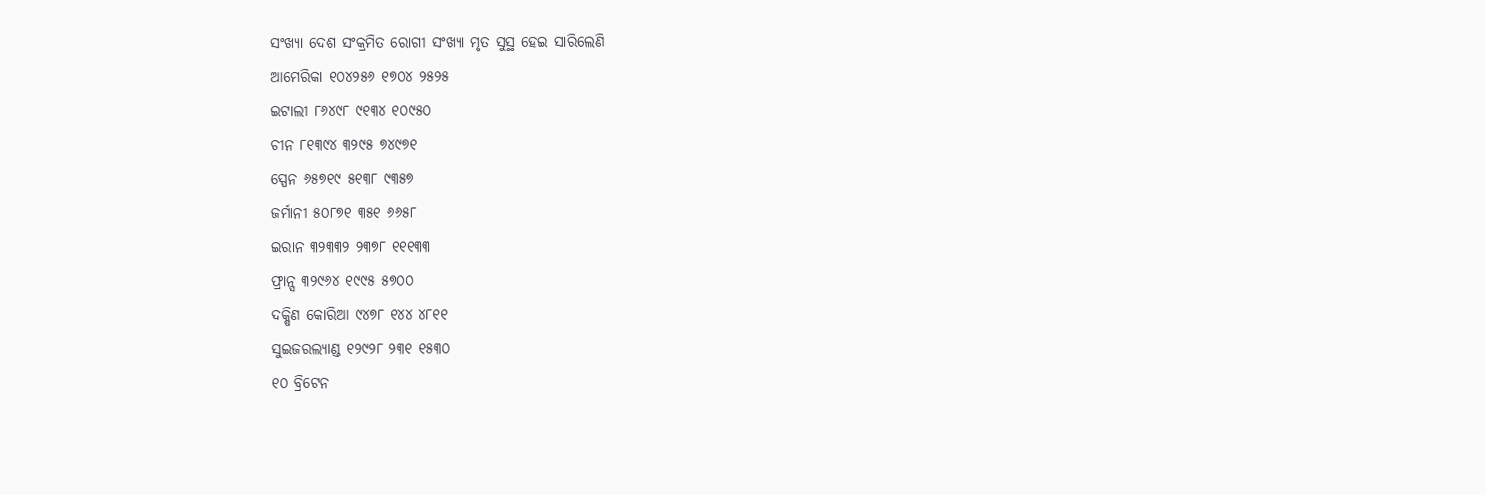ସଂଖ୍ୟା ଦେଶ ସଂକ୍ରମିତ ରୋଗୀ ସଂଖ୍ୟା ମୃତ ସୁସ୍ଥ ହେଇ ସାରିଲେଣି
ଆମେରିକା ୧୦୪୨୫୬ ୧୭୦୪ ୨୫୨୫
ଇଟାଲୀ ୮୬୪୯୮ ୯୧୩୪ ୧୦୯୫୦
ଚୀନ ୮୧୩୯୪ ୩୨୯୫ ୭୪୯୭୧
ସ୍ପେନ ୬୫୭୧୯ ୫୧୩୮ ୯୩୫୭
ଜର୍ମାନୀ ୫୦୮୭୧ ୩୫୧ ୬୬୫୮
ଇରାନ ୩୨୩୩୨ ୨୩୭୮ ୧୧୧୩୩
ଫ୍ରାନ୍ସ ୩୨୯୬୪ ୧୯୯୫ ୫୭୦୦
ଦକ୍ଷିଣ କୋରିଆ ୯୪୭୮ ୧୪୪ ୪୮୧୧
ସୁଇଜରଲ୍ୟାଣ୍ଡ ୧୨୯୨୮ ୨୩୧ ୧୫୩୦
୧୦ ବ୍ରିଟେନ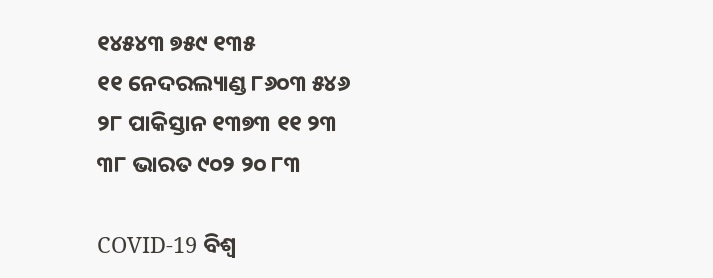୧୪୫୪୩ ୭୫୯ ୧୩୫
୧୧ ନେଦରଲ୍ୟାଣ୍ଡ ୮୬୦୩ ୫୪୬
୨୮ ପାକିସ୍ତାନ ୧୩୭୩ ୧୧ ୨୩
୩୮ ଭାରତ ୯୦୨ ୨୦ ୮୩

COVID-19 ବିଶ୍ୱ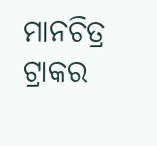ମାନଚିତ୍ର ଟ୍ରାକର